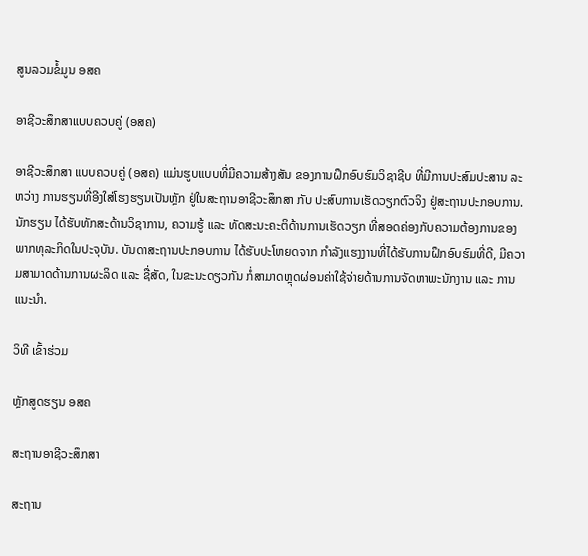ສູນລວມຂໍ້ມູນ ອສຄ

ອາຊີວະສຶກສາແບບຄວບຄູ່ (ອສຄ)

ອາຊີວະສຶກສາ ແບບຄວບຄູ່ (ອສຄ) ແມ່ນຮູບແບບທີ່ມີຄວາມສ້າງສັນ ຂອງການຝຶກອົບຮົມວິຊາຊີບ ທີ່ມີການປະສົມປະສານ ລະຫວ່າງ ການຮຽນທີ່ອີງໃສ່ໂຮງຮຽນເປັນຫຼັກ ຢູ່ໃນສະຖານອາຊີວະສຶກສາ ກັບ ປະສົບການເຮັດວຽກຕົວຈິງ ຢູ່ສະຖານປະກອບການ. ນັກຮຽນ ໄດ້ຮັບທັກສະດ້ານວິຊາການ, ຄວາມຮູ້ ແລະ ທັດສະນະຄະຕິດ້ານການເຮັດວຽກ ທີ່ສອດຄ່ອງກັບຄວາມຕ້ອງການຂອງພາກທຸລະກິດໃນປະຈຸບັນ. ບັນດາສະຖານປະກອບການ ໄດ້ຮັບປະໂຫຍດຈາກ ກໍາລັງແຮງງານທີ່ໄດ້ຮັບການຝຶກອົບຮົມທີ່ດີ, ມີຄວາມສາມາດດ້ານການຜະລິດ ແລະ ຊື່ສັດ, ໃນຂະນະດຽວກັນ ກໍ່ສາມາດຫຼຸດຜ່ອນຄ່າໃຊ້ຈ່າຍດ້ານການຈັດຫາພະນັກງານ ແລະ ການແນະນໍາ.

ວິທີ ເຂົ້າຮ່ວມ

ຫຼັກສູດຮຽນ ອສຄ

ສະຖານອາຊີວະສຶກສາ

ສະຖານ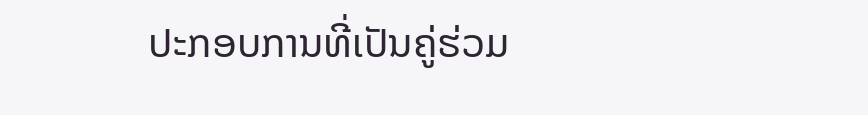ປະກອບການທີ່ເປັນຄູ່ຮ່ວມ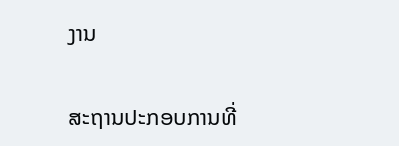ງານ

ສະຖານປະກອບການທີ່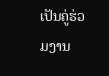ເປັນຄູ່ຮ່ວມງານ